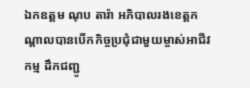ឯកឧត្តម ណុប តារ៉ា អភិបាលរងខេត្តកណ្ដាលបានបើកកិច្ចប្រជុំជាមួយម្ចាស់អាជីវកម្ម ដឹកជញ្ជូ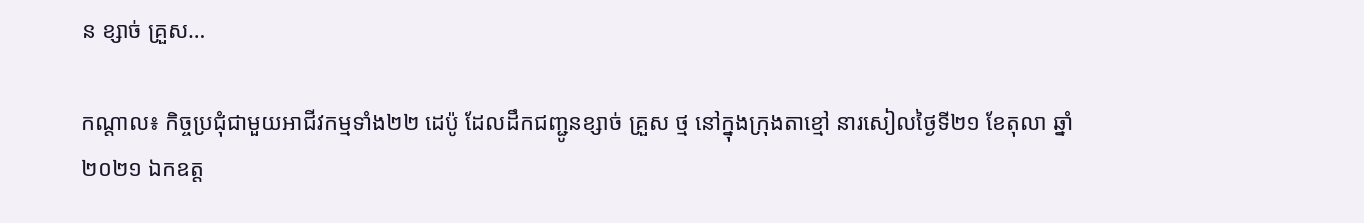ន ខ្សាច់ គ្រួស…

កណ្តាល៖ កិច្ចប្រជុំជាមួយអាជីវកម្មទាំង២២ ដេប៉ូ ដែលដឹកជញ្ជូនខ្សាច់ គ្រួស ថ្ម នៅក្នុងក្រុងតាខ្មៅ នារសៀលថ្ងៃទី២១ ខែតុលា ឆ្នាំ២០២១ ឯកឧត្ត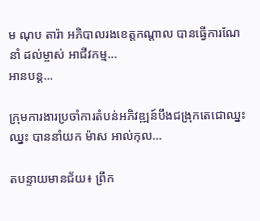ម ណុប តារ៉ា អភិបាលរងខេត្តកណ្ដាល បានធ្វើការណែនាំ ដល់ម្ចាស់ អាជីវកម្ម…
អានបន្ត...

ក្រុមការងារប្រចាំការតំបន់អភិវឌ្ឍន៍បឹងជង្រុកតេជោឈ្នះឈ្នះ បាននាំយក ម៉ាស អាល់កុល…

តបន្ទាយមានជ័យ៖ ព្រឹក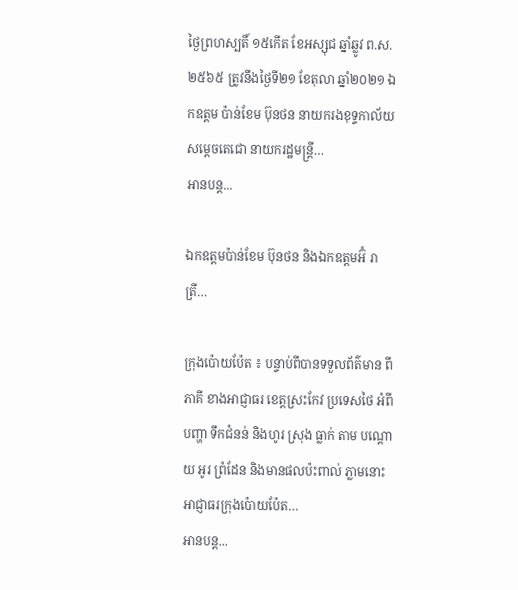ថ្ងៃព្រហស្បតិ៍ ១៥កើត ខែអស្សុជ ឆ្នាំឆ្លូវ ព.ស.២៥៦៥ ត្រូវនឹងថ្ងៃទី២១ ខែតុលា ឆ្នាំ២០២១ ឯកឧត្តម ប៉ាន់ខែម ប៊ុនថន នាយករងខុទ្ទកាល័យសម្តេចតេជោ នាយករដ្ឋមន្រ្តី…
អានបន្ត...

ឯកឧត្តមប៉ាន់ខែម ប៊ុនថន និងឯកឧត្តមអ៊ំ រាត្រី…

ក្រុងប៉ោយប៉ែត ៖ បន្ទាប់ពីបានទទួលព័ត៌មាន ពីភាគី ខាងអាជ្ញាធរ ខេត្តស្រះកែវ ប្រទេសថៃ អំពីបញ្ហា ទឹកជំនន់ និងហូរ ស្រុង ធ្លាក់ តាម បណ្តោយ អូរ ព្រំដែន និងមានផលប៉ះពាល់ ភ្លាមនោះ អាជ្ញាធរក្រុងប៉ោយប៉ែត…
អានបន្ត...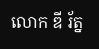លោក ឌី រ័ត្ន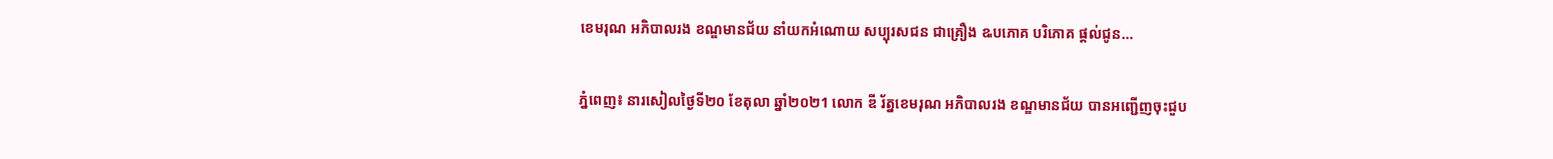ខេមរុណ អភិបាលរង ខណ្ឌមានជ័យ នាំយកអំណោយ សប្បុរសជន ជាគ្រឿង ឩបភោគ បរិភោគ ផ្តល់ជូន…

ភ្នំពេញ៖ នារសៀលថ្ងៃទី២០ ខែតុលា ឆ្នាំ២០២1 លោក ឌី រ័ត្នខេមរុណ អភិបាលរង ខណ្ឌមានជ័យ បានអញ្ជើញចុះជួប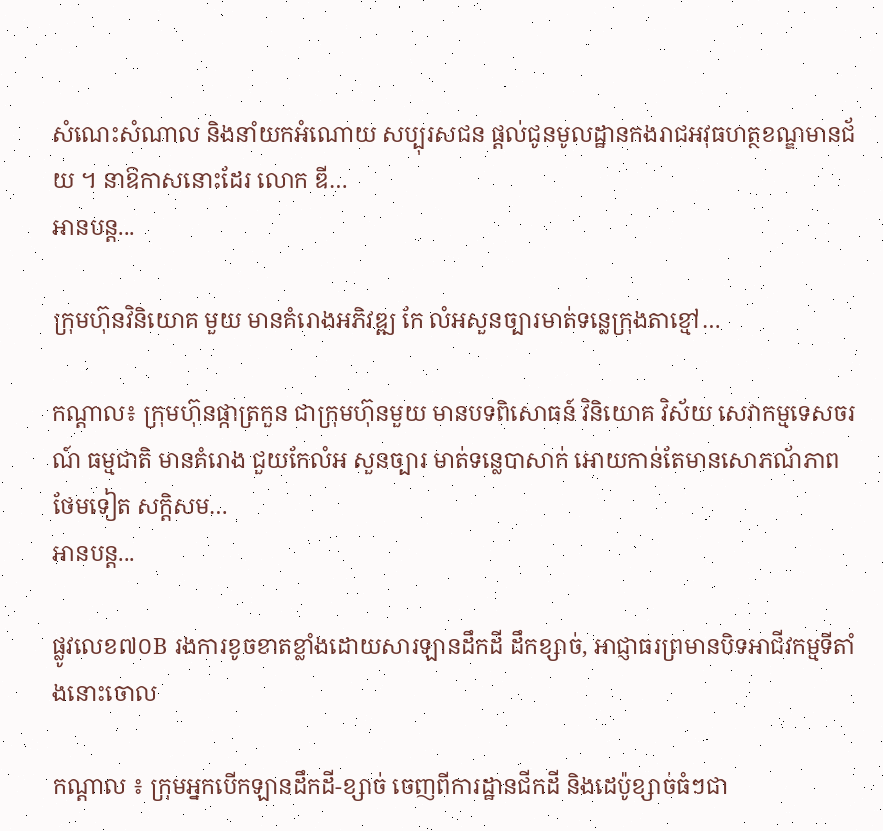សំណេះសំណាល និងនាំយកអំណោយ សប្បុរសជន ផ្តល់ជូនមូលដ្ឋានកងរាជអវុធហត្ថខណ្ឌមានជ័យ ។ នាឱកាសនោះដែរ លោក ឌី…
អានបន្ត...

ក្រុមហ៊ុនវិនិយោគ មួយ មានគំរោងអភិវឌ្ឍ កែ លំអសួនច្បារមាត់ទន្លេក្រុងតាខ្មៅ…

កណ្ដាល៖ ក្រុមហ៊ុនផ្កាត្រកួន ជាក្រុមហ៊ុនមួយ មានបទពិសោធន៍ វិនិយោគ វិស័យ សេវាកម្មទេសចរណ៍ ធម្មជាតិ មានគំរោង ជួយកែលំអ សួនច្បារ មាត់ទន្លេបាសាក់ អោយកាន់តែមានសោភណ័ភាព ថែមទៀត សក្តិសម…
អានបន្ត...

ផ្លូវលេខ៧០B រងការខូចខាតខ្លាំងដោយសារឡានដឹកដី ដឹកខ្សាច់, អាជ្ញាធរព្រមានបិទអាជីវកម្មទីតាំងនោះចោល

កណ្ដាល ៖ ក្រុមអ្នកបើកឡានដឹកដី-ខ្សាច់ ចេញពីការដ្ឋានជីកដី និងដេប៉ូខ្សាច់ធំៗជា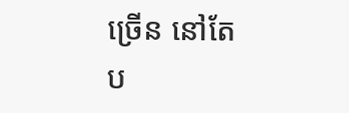ច្រើន នៅតែប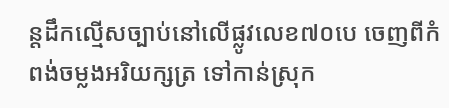ន្តដឹកល្មើសច្បាប់នៅលើផ្លូវលេខ៧០បេ ចេញពីកំពង់ចម្លងអរិយក្សត្រ ទៅកាន់ស្រុក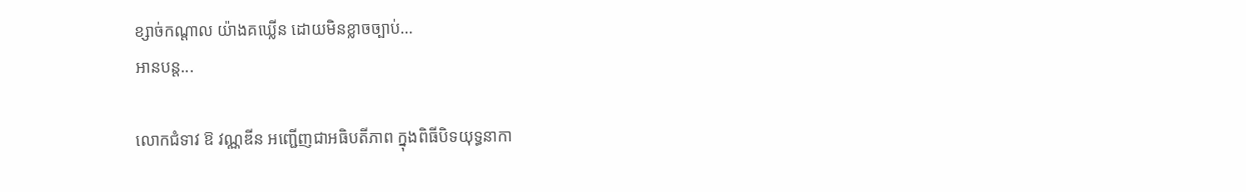ខ្សាច់កណ្តាល យ៉ាងគឃ្លើន ដោយមិនខ្លាចច្បាប់…
អានបន្ត...

លោកជំទាវ ឱ វណ្ណឌីន អញ្ជើញជាអធិបតីភាព ក្នុងពិធីបិទយុទ្ធនាកា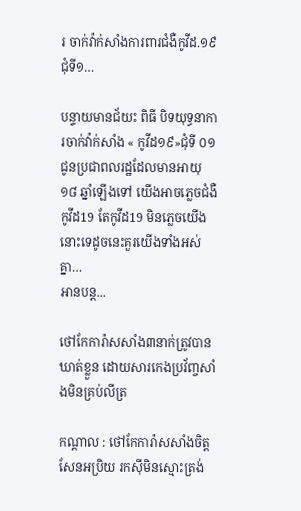រ ចាក់វ៉ាក់សាំងការពារជំងឺកូវីដ.១៩ជុំទី១…

បន្ទាយមានជ័យះ ពិធី បិទយុទ្ធនាការចាក់វ៉ាក់សាំង « កូវីដ១៩»ជុំទី ០១ ជូនប្រជាពលរដ្ឋដែលមានអាយុ ១៨ ឆ្នាំឡើងទៅ យើងអាចភ្លេចជំងឺកូវីដ19 តែកូវីដ19 មិនភ្លេចយើងនោះទេដូចនេះគួរយើងទាំងអស់គ្នា…
អានបន្ត...

ថៅកែការ៉ាសសាំង៣នាក់ត្រូវបានឃាត់ខ្លួន ដោយសារកេងប្រវ័ញ្ចសាំងមិនគ្រប់លីត្រ

កណ្តាល : ថៅកែការ៉ាសសាំងចិត្តសែនអប្រិយ រកស៊ីមិនស្មោះត្រង់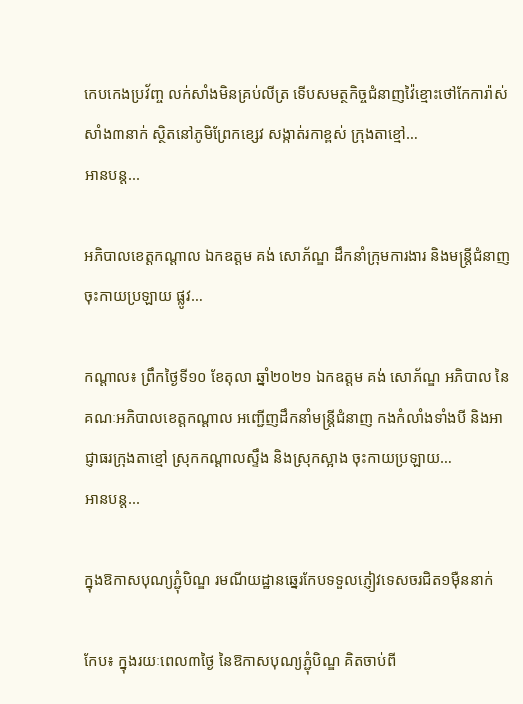កេបកេងប្រវ័ញ្ច លក់សាំងមិនគ្រប់លីត្រ ទើបសមត្ថកិច្ចជំនាញវ៉ៃខ្មោះថៅកែការ៉ាស់សាំង៣នាក់ ស្ថិតនៅភូមិព្រែកខ្សេវ សង្កាត់រកាខ្ពស់ ក្រុងតាខ្មៅ…
អានបន្ត...

អភិបាលខេត្តកណ្ដាល ឯកឧត្តម គង់ សោភ័ណ្ឌ ដឹកនាំក្រុមការងារ និងមន្ត្រីជំនាញ ចុះកាយប្រឡាយ ផ្លូវ…

កណ្ដាល៖ ព្រឹកថ្ងៃទី១០ ខែតុលា ឆ្នាំ២០២១ ឯកឧត្តម គង់ សោភ័ណ្ឌ អភិបាល នៃគណៈអភិបាលខេត្តកណ្ដាល អញ្ជើញដឹកនាំមន្ត្រីជំនាញ កងកំលាំងទាំងបី និងអាជ្ញាធរក្រុងតាខ្មៅ ស្រុកកណ្ដាលស្ទឹង និងស្រុកស្អាង ចុះកាយប្រឡាយ…
អានបន្ត...

ក្នុងឱកាសបុណ្យភ្ជុំបិណ្ឌ រមណីយដ្ឋានឆ្នេរកែបទទួលភ្ញៀវទេសចរជិត១ម៉ឺននាក់

កែប៖ ក្នុងរយៈពេល៣ថ្ងៃ នៃឱកាសបុណ្យភ្ជុំបិណ្ឌ គិតចាប់ពី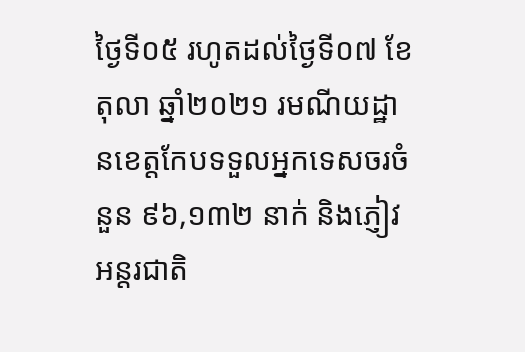ថ្ងៃទី០៥ រហូតដល់ថ្ងៃទី០៧ ខែតុលា ឆ្នាំ២០២១ រមណីយដ្ឋានខេត្តកែបទទួលអ្នកទេសចរចំនួន ៩៦,១៣២ នាក់ និងភ្ញៀវអន្តរជាតិ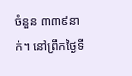ចំនួន ៣៣៩នាក់។ នៅព្រឹកថ្ងៃទី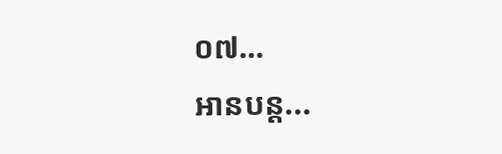០៧…
អានបន្ត...